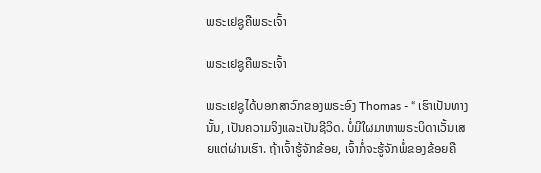ພຣະເຢຊູຄືພຣະເຈົ້າ

ພຣະເຢຊູຄືພຣະເຈົ້າ

ພຣະເຢຊູໄດ້ບອກສາວົກຂອງພຣະອົງ Thomas - “ ເຮົາເປັນທາງນັ້ນ, ເປັນຄວາມຈິງແລະເປັນຊີວິດ. ບໍ່ມີໃຜມາຫາພຣະບິດາເວັ້ນເສຍແຕ່ຜ່ານເຮົາ. ຖ້າເຈົ້າຮູ້ຈັກຂ້ອຍ, ເຈົ້າກໍ່ຈະຮູ້ຈັກພໍ່ຂອງຂ້ອຍຄື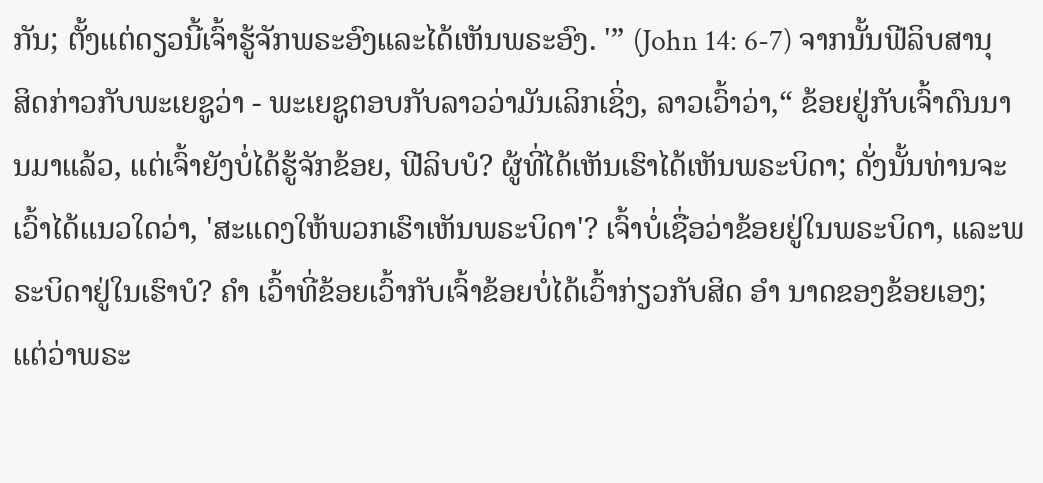ກັນ; ຕັ້ງແຕ່ດຽວນີ້ເຈົ້າຮູ້ຈັກພຣະອົງແລະໄດ້ເຫັນພຣະອົງ. '” (John 14: 6-7) ຈາກນັ້ນຟີລິບສານຸສິດກ່າວກັບພະເຍຊູວ່າ - ພະເຍຊູຕອບກັບລາວວ່າມັນເລິກເຊິ່ງ, ລາວເວົ້າວ່າ,“ ຂ້ອຍຢູ່ກັບເຈົ້າດົນນານມາແລ້ວ, ແຕ່ເຈົ້າຍັງບໍ່ໄດ້ຮູ້ຈັກຂ້ອຍ, ຟີລິບບໍ? ຜູ້ທີ່ໄດ້ເຫັນເຮົາໄດ້ເຫັນພຣະບິດາ; ດັ່ງນັ້ນທ່ານຈະເວົ້າໄດ້ແນວໃດວ່າ, 'ສະແດງໃຫ້ພວກເຮົາເຫັນພຣະບິດາ'? ເຈົ້າບໍ່ເຊື່ອວ່າຂ້ອຍຢູ່ໃນພຣະບິດາ, ແລະພຣະບິດາຢູ່ໃນເຮົາບໍ? ຄຳ ເວົ້າທີ່ຂ້ອຍເວົ້າກັບເຈົ້າຂ້ອຍບໍ່ໄດ້ເວົ້າກ່ຽວກັບສິດ ອຳ ນາດຂອງຂ້ອຍເອງ; ແຕ່ວ່າພຣະ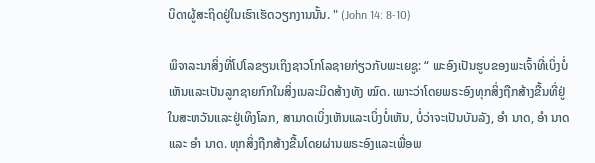ບິດາຜູ້ສະຖິດຢູ່ໃນເຮົາເຮັດວຽກງານນັ້ນ. " (John 14: 8-10)

ພິຈາລະນາສິ່ງທີ່ໂປໂລຂຽນເຖິງຊາວໂກໂລຊາຍກ່ຽວກັບພະເຍຊູ: “ ພະອົງເປັນຮູບຂອງພະເຈົ້າທີ່ເບິ່ງບໍ່ເຫັນແລະເປັນລູກຊາຍກົກໃນສິ່ງເນລະມິດສ້າງທັງ ໝົດ. ເພາະວ່າໂດຍພຣະອົງທຸກສິ່ງຖືກສ້າງຂື້ນທີ່ຢູ່ໃນສະຫວັນແລະຢູ່ເທິງໂລກ, ສາມາດເບິ່ງເຫັນແລະເບິ່ງບໍ່ເຫັນ, ບໍ່ວ່າຈະເປັນບັນລັງ, ອຳ ນາດ, ອຳ ນາດແລະ ອຳ ນາດ. ທຸກສິ່ງຖືກສ້າງຂື້ນໂດຍຜ່ານພຣະອົງແລະເພື່ອພ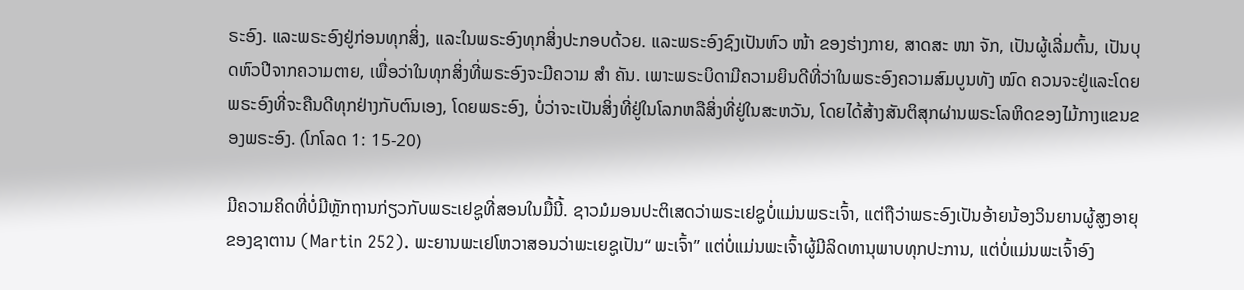ຣະອົງ. ແລະພຣະອົງຢູ່ກ່ອນທຸກສິ່ງ, ແລະໃນພຣະອົງທຸກສິ່ງປະກອບດ້ວຍ. ແລະພຣະອົງຊົງເປັນຫົວ ໜ້າ ຂອງຮ່າງກາຍ, ສາດສະ ໜາ ຈັກ, ເປັນຜູ້ເລີ່ມຕົ້ນ, ເປັນບຸດຫົວປີຈາກຄວາມຕາຍ, ເພື່ອວ່າໃນທຸກສິ່ງທີ່ພຣະອົງຈະມີຄວາມ ສຳ ຄັນ. ເພາະພຣະບິດາມີຄວາມຍິນດີທີ່ວ່າໃນພຣະອົງຄວາມສົມບູນທັງ ໝົດ ຄວນຈະຢູ່ແລະໂດຍພຣະອົງທີ່ຈະຄືນດີທຸກຢ່າງກັບຕົນເອງ, ໂດຍພຣະອົງ, ບໍ່ວ່າຈະເປັນສິ່ງທີ່ຢູ່ໃນໂລກຫລືສິ່ງທີ່ຢູ່ໃນສະຫວັນ, ໂດຍໄດ້ສ້າງສັນຕິສຸກຜ່ານພຣະໂລຫິດຂອງໄມ້ກາງແຂນຂອງພຣະອົງ. (ໂກໂລດ 1: 15-20)

ມີຄວາມຄິດທີ່ບໍ່ມີຫຼັກຖານກ່ຽວກັບພຣະເຢຊູທີ່ສອນໃນມື້ນີ້. ຊາວມໍມອນປະຕິເສດວ່າພຣະເຢຊູບໍ່ແມ່ນພຣະເຈົ້າ, ແຕ່ຖືວ່າພຣະອົງເປັນອ້າຍນ້ອງວິນຍານຜູ້ສູງອາຍຸຂອງຊາຕານ (Martin 252). ພະຍານພະເຢໂຫວາສອນວ່າພະເຍຊູເປັນ“ ພະເຈົ້າ” ແຕ່ບໍ່ແມ່ນພະເຈົ້າຜູ້ມີລິດທານຸພາບທຸກປະການ, ແຕ່ບໍ່ແມ່ນພະເຈົ້າອົງ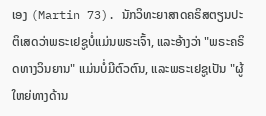ເອງ (Martin 73). ນັກວິທະຍາສາດຄຣິສຕຽນປະຕິເສດວ່າພຣະເຢຊູບໍ່ແມ່ນພຣະເຈົ້າ, ແລະອ້າງວ່າ "ພຣະຄຣິດທາງວິນຍານ" ແມ່ນບໍ່ມີຕົວຕົນ, ແລະພຣະເຢຊູເປັນ "ຜູ້ໃຫຍ່ທາງດ້ານ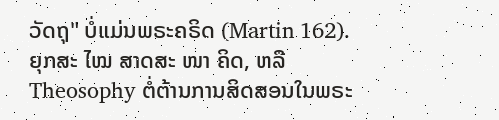ວັດຖຸ" ບໍ່ແມ່ນພຣະຄຣິດ (Martin 162). ຍຸກສະ ໄໝ ສາດສະ ໜາ ຄິດ, ຫລື Theosophy ຕໍ່ຕ້ານການສິດສອນໃນພຣະ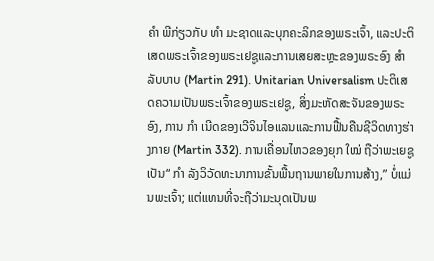ຄຳ ພີກ່ຽວກັບ ທຳ ມະຊາດແລະບຸກຄະລິກຂອງພຣະເຈົ້າ, ແລະປະຕິເສດພຣະເຈົ້າຂອງພຣະເຢຊູແລະການເສຍສະຫຼະຂອງພຣະອົງ ສຳ ລັບບາບ (Martin 291). Unitarian Universalism ປະຕິເສດຄວາມເປັນພຣະເຈົ້າຂອງພຣະເຢຊູ, ສິ່ງມະຫັດສະຈັນຂອງພຣະອົງ, ການ ກຳ ເນີດຂອງເວີຈິນໄອແລນແລະການຟື້ນຄືນຊີວິດທາງຮ່າງກາຍ (Martin 332). ການເຄື່ອນໄຫວຂອງຍຸກ ໃໝ່ ຖືວ່າພະເຍຊູເປັນ“ ກຳ ລັງວິວັດທະນາການຂັ້ນພື້ນຖານພາຍໃນການສ້າງ,” ບໍ່ແມ່ນພະເຈົ້າ; ແຕ່ແທນທີ່ຈະຖືວ່າມະນຸດເປັນພ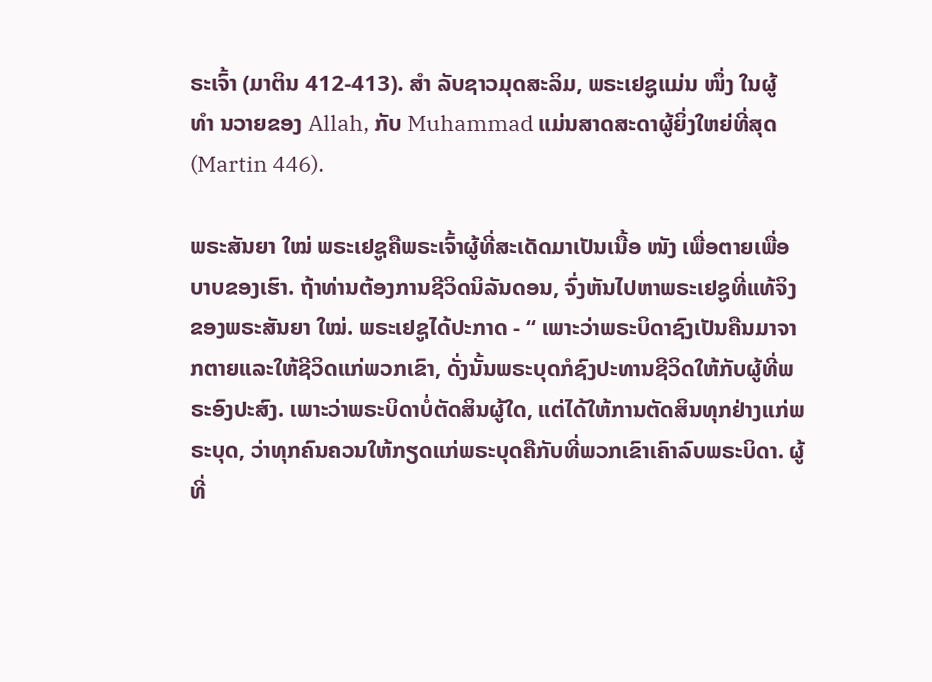ຣະເຈົ້າ (ມາຕິນ 412-413). ສຳ ລັບຊາວມຸດສະລິມ, ພຣະເຢຊູແມ່ນ ໜຶ່ງ ໃນຜູ້ ທຳ ນວາຍຂອງ Allah, ກັບ Muhammad ແມ່ນສາດສະດາຜູ້ຍິ່ງໃຫຍ່ທີ່ສຸດ (Martin 446).

ພຣະສັນຍາ ໃໝ່ ພຣະເຢຊູຄືພຣະເຈົ້າຜູ້ທີ່ສະເດັດມາເປັນເນື້ອ ໜັງ ເພື່ອຕາຍເພື່ອບາບຂອງເຮົາ. ຖ້າທ່ານຕ້ອງການຊີວິດນິລັນດອນ, ຈົ່ງຫັນໄປຫາພຣະເຢຊູທີ່ແທ້ຈິງຂອງພຣະສັນຍາ ໃໝ່. ພຣະເຢຊູໄດ້ປະກາດ - “ ເພາະວ່າພຣະບິດາຊົງເປັນຄືນມາຈາກຕາຍແລະໃຫ້ຊີວິດແກ່ພວກເຂົາ, ດັ່ງນັ້ນພຣະບຸດກໍຊົງປະທານຊີວິດໃຫ້ກັບຜູ້ທີ່ພຣະອົງປະສົງ. ເພາະວ່າພຣະບິດາບໍ່ຕັດສິນຜູ້ໃດ, ແຕ່ໄດ້ໃຫ້ການຕັດສິນທຸກຢ່າງແກ່ພຣະບຸດ, ວ່າທຸກຄົນຄວນໃຫ້ກຽດແກ່ພຣະບຸດຄືກັບທີ່ພວກເຂົາເຄົາລົບພຣະບິດາ. ຜູ້ທີ່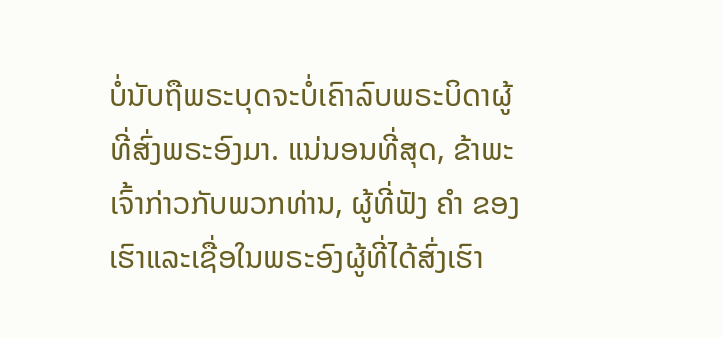ບໍ່ນັບຖືພຣະບຸດຈະບໍ່ເຄົາລົບພຣະບິດາຜູ້ທີ່ສົ່ງພຣະອົງມາ. ແນ່ນອນທີ່ສຸດ, ຂ້າພະເຈົ້າກ່າວກັບພວກທ່ານ, ຜູ້ທີ່ຟັງ ຄຳ ຂອງເຮົາແລະເຊື່ອໃນພຣະອົງຜູ້ທີ່ໄດ້ສົ່ງເຮົາ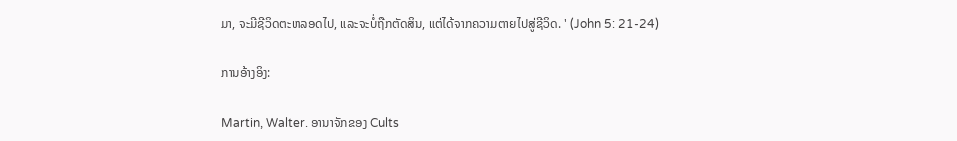ມາ, ຈະມີຊີວິດຕະຫລອດໄປ, ແລະຈະບໍ່ຖືກຕັດສິນ, ແຕ່ໄດ້ຈາກຄວາມຕາຍໄປສູ່ຊີວິດ. ' (John 5: 21-24)

ການອ້າງອິງ:

Martin, Walter. ອານາຈັກຂອງ Cults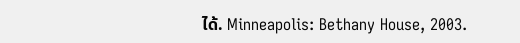ໄດ້. Minneapolis: Bethany House, 2003.